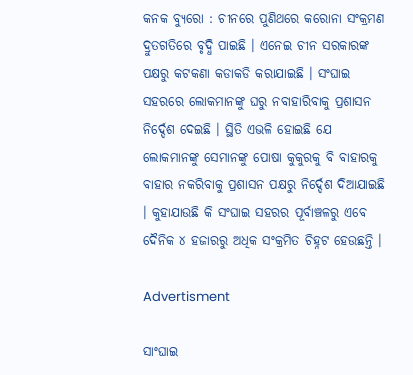କନକ ବ୍ୟୁରୋ : ଚୀନରେ ପୁଣିଥରେ କରୋନା ସଂକ୍ରମଣ ଦ୍ରୁତଗତିରେ ବୃଦ୍ଧି ପାଇଛି । ଏନେଇ ଚୀନ ସରକାରଙ୍କ ପକ୍ଷରୁ କଟକଣା କଡାକଡି କରାଯାଇଛି । ସଂଘାଇ ସହରରେ ଲୋକମାନଙ୍କୁ ଘରୁ ନବାହାରିବାକୁ ପ୍ରଶାସନ ନିର୍ଦ୍ଦେଶ ଦେଇଛି । ସ୍ଥିତି ଏଭଳି ହୋଇଛି ଯେ ଲୋକମାନଙ୍କୁ ସେମାନଙ୍କୁ ପୋଷା କୁକୁରକୁ ବି ବାହାରକୁ ବାହାର ନକରିବାକୁ ପ୍ରଶାସନ ପକ୍ଷରୁ ନିର୍ଦ୍ଦେଶ ଦିଆଯାଇଛି । କୁହାଯାଉଛି କି ସଂଘାଇ ସହରର ପୂର୍ବାଞ୍ଚଳରୁ ଏବେ ଦୈନିକ ୪ ହଜାରରୁ ଅଧିକ ସଂକ୍ରମିତ ଚିହ୍ନଟ ହେଉଛନ୍ତି ।

Advertisment

ସାଂଘାଇ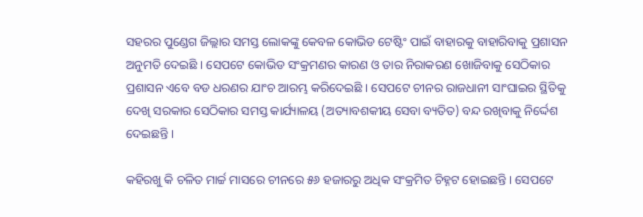ସହରର ପୁଣ୍ଡେଗ ଜିଲ୍ଲାର ସମସ୍ତ ଲୋକଙ୍କୁ କେବଳ କୋଭିଡ ଟେଷ୍ଟିଂ ପାଇଁ ବାହାରକୁ ବାହାରିବାକୁ ପ୍ରଶାସନ ଅନୁମତି ଦେଇଛି । ସେପଟେ କୋଭିଡ ସଂକ୍ରମଣର କାରଣ ଓ ତାର ନିରାକରଣ ଖୋଜିବାକୁ ସେଠିକାର ପ୍ରଶାସନ ଏବେ ବଡ ଧରଣର ଯାଂଚ ଆରମ୍ଭ କରିଦେଇଛି । ସେପଟେ ଚୀନର ରାଜଧାନୀ ସାଂଘାଇର ସ୍ଥିତିକୁ ଦେଖି ସରକାର ସେଠିକାର ସମସ୍ତ କାର୍ଯ୍ୟାଳୟ (ଅତ୍ୟାବଶକୀୟ ସେବା ବ୍ୟତିତ) ବନ୍ଦ ରଖିବାକୁ ନିର୍ଦ୍ଦେଶ ଦେଇଛନ୍ତି ।

କହିରଖୁ କି ଚଳିତ ମାର୍ଚ୍ଚ ମାସରେ ଚୀନରେ ୫୬ ହଜାରରୁ ଅଧିକ ସଂକ୍ରମିତ ଚିହ୍ନଟ ହୋଇଛନ୍ତି । ସେପଟେ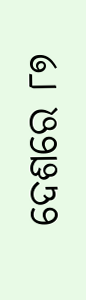ଦେଶରେ ୮୭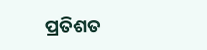ପ୍ରତିଶତ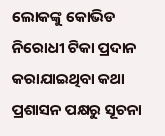ଲୋକଙ୍କୁ କୋଭିଡ ନିରୋଧୀ ଟିକା ପ୍ରଦାନ କରାଯାଇଥିବା କଥା ପ୍ରଶାସନ ପକ୍ଷରୁ ସୂଚନା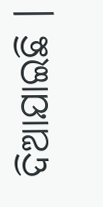ଦିଆଯାଇଛି ।